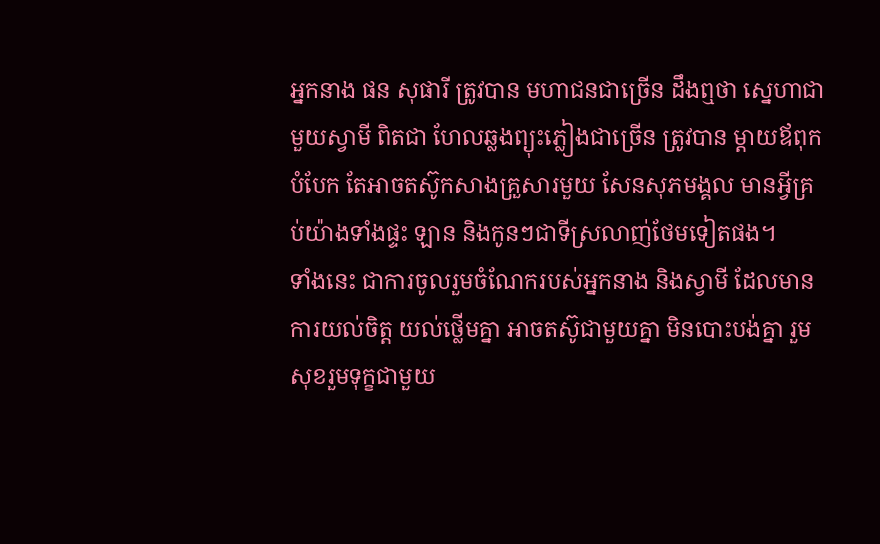អ្នកនាង ផន សុផារី ត្រូវបាន មហាជនជាច្រើន ដឹងឮថា ស្នេហាជាមួយស្វាមី ពិតជា ហែលឆ្លងព្យុះភ្លៀងជាច្រើន ត្រូវបាន ម្តាយឪពុកបំបែក តែអាចតស៊ូកសាងគ្រួសារមួយ សែនសុភមង្គល មានអ្វីគ្រប់យ៉ាងទាំងផ្ទះ ឡាន និងកូនៗជាទីស្រលាញ់ថែមទៀតផង។
ទាំងនេះ ជាការចូលរួមចំណែករបស់អ្នកនាង និងស្វាមី ដែលមានការយល់ចិត្ត យល់ថ្លើមគ្នា អាចតស៊ូជាមួយគ្នា មិនបោះបង់គ្នា រួមសុខរួមទុក្ខជាមួយ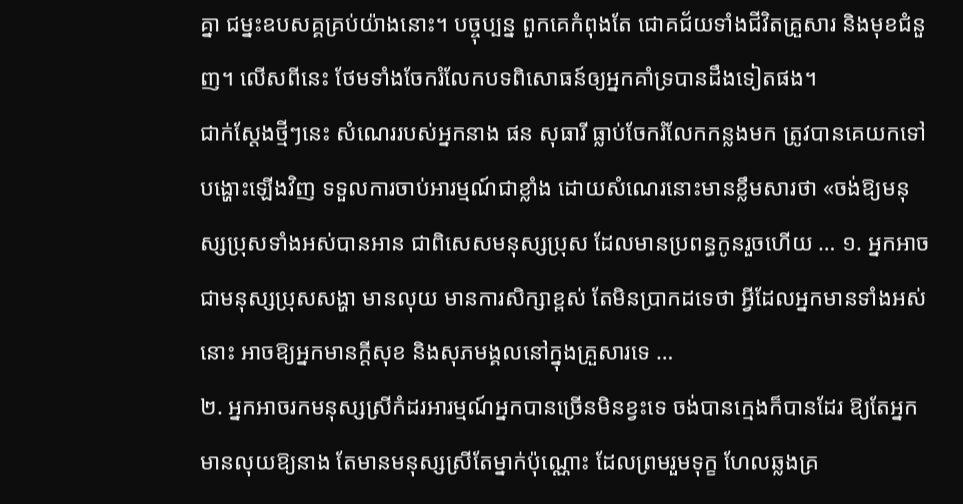គ្នា ជម្នះឧបសគ្គគ្រប់យ៉ាងនោះ។ បច្ចុប្បន្ន ពួកគេកំពុងតែ ជោគជ័យទាំងជីវិតគ្រួសារ និងមុខជំនួញ។ លើសពីនេះ ថែមទាំងចែករំលែកបទពិសោធន៍ឲ្យអ្នកគាំទ្របានដឹងទៀតផង។
ជាក់ស្ដែងថ្មីៗនេះ សំណេររបស់អ្នកនាង ផន សុធារី ធ្លាប់ចែករំលែកកន្លងមក ត្រូវបានគេយកទៅបង្ហោះឡើងវិញ ទទួលការចាប់អារម្មណ៍ជាខ្លាំង ដោយសំណេរនោះមានខ្លឹមសារថា «ចង់ឱ្យមនុស្សប្រុសទាំងអស់បានអាន ជាពិសេសមនុស្សប្រុស ដែលមានប្រពន្ធកូនរួចហើយ … ១. អ្នកអាចជាមនុស្សប្រុសសង្ហា មានលុយ មានការសិក្សាខ្ពស់ តែមិនប្រាកដទេថា អ្វីដែលអ្នកមានទាំងអស់នោះ អាចឱ្យអ្នកមានក្ដីសុខ និងសុភមង្គលនៅក្នុងគ្រួសារទេ …
២. អ្នកអាចរកមនុស្សស្រីកំដរអារម្មណ៍អ្នកបានច្រើនមិនខ្វះទេ ចង់បានក្មេងក៏បានដែរ ឱ្យតែអ្នកមានលុយឱ្យនាង តែមានមនុស្សស្រីតែម្នាក់ប៉ុណ្ណោះ ដែលព្រមរួមទុក្ខ ហែលឆ្លងគ្រ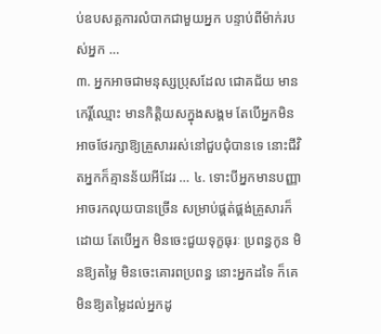ប់ឧបសគ្គការលំបាកជាមួយអ្នក បន្ទាប់ពីម៉ាក់របស់អ្នក …
៣. អ្នកអាចជាមនុស្សប្រុសដែល ជោគជ័យ មានកេរ្តិ៍ឈ្មោះ មានកិត្តិយសក្នុងសង្គម តែបើអ្នកមិនអាចថែរក្សាឱ្យគ្រួសាររស់នៅជួបជុំបានទេ នោះជីវិតអ្នកក៏គ្មានន័យអីដែរ … ៤. ទោះបីអ្នកមានបញ្ញា អាចរកលុយបានច្រើន សម្រាប់ផ្គត់ផ្គង់គ្រួសារក៏ដោយ តែបើអ្នក មិនចេះជួយទុក្ខធុរៈ ប្រពន្ធកូន មិនឱ្យតម្លៃ មិនចេះគោរពប្រពន្ធ នោះអ្នកដទៃ ក៏គេមិនឱ្យតម្លៃដល់អ្នកដូ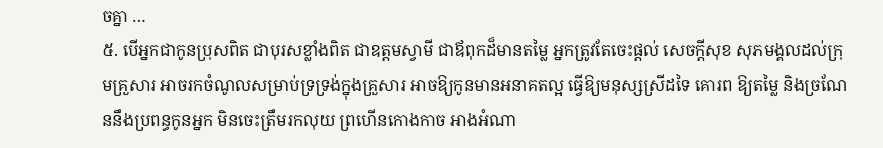ចគ្នា …
៥. បើអ្នកជាកូនប្រុសពិត ជាបុរសខ្លាំងពិត ជាឧត្តមស្វាមី ជាឪពុកដ៏មានតម្លៃ អ្នកត្រូវតែចេះផ្ដល់ សេចក្ដីសុខ សុភមង្គលដល់ក្រុមគ្រួសារ អាចរកចំណូលសម្រាប់ទ្រទ្រង់ក្នុងគ្រួសារ អាចឱ្យកូនមានអនាគតល្អ ធ្វើឱ្យមនុស្សស្រីដទៃ គោរព ឱ្យតម្លៃ និងច្រណែននឹងប្រពន្ធកូនអ្នក មិនចេះត្រឹមរកលុយ ព្រហើនកោងកាច អាងអំណា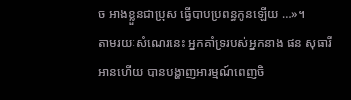ច អាងខ្លួនជាប្រុស ធ្វើបាបប្រពន្ធកូនឡើយ …»។
តាមរយៈសំណេរនេះ អ្នកគាំទ្ររបស់អ្នកនាង ផន សុធារី អានហើយ បានបង្ហាញអារម្មណ៍ពេញចិ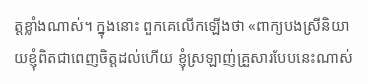ត្តខ្លាំងណាស់។ ក្នុងនោះ ពួកគេលើកឡើងថា «ពាក្យបងស្រីនិយាយខ្ញុំពិតជាពេញចិត្តដល់ហើយ ខ្ញុំស្រឡាញ់គ្រួសារបែបនេះណាស់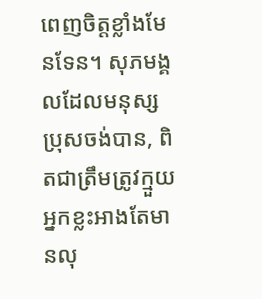ពេញចិត្តខ្លាំងមែនទែន។ សុភមង្គលដែលមនុស្សប្រុសចង់បាន, ពិតជាត្រឹមត្រូវក្មួយអ្នកខ្លះអាងតែមានលុ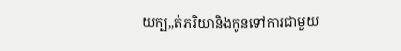យក្ប,,ត់ភរិយានិងកូនទៅការជាមួយ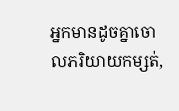អ្នកមានដូចគ្នាចោលភរិយាយកម្សត់,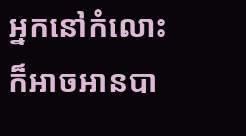អ្នកនៅកំលោះ ក៏អាចអានបា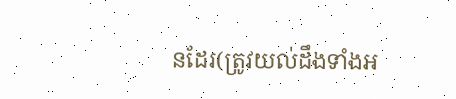នដែរ(ត្រូវយល់ដឹងទាំងអ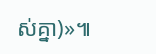ស់គ្នា)»៕